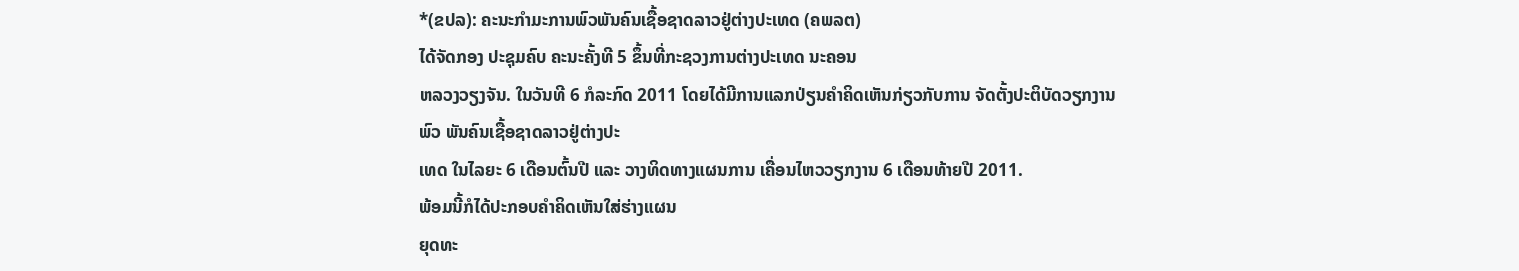*(ຂປລ): ຄະນະກຳມະການພົວພັນຄົນເຊື້ອຊາດລາວຢູ່ຕ່າງປະເທດ (ຄພລຕ)
ໄດ້ຈັດກອງ ປະຊຸມຄົບ ຄະນະຄັ້ງທີ 5 ຂຶ້ນທີ່ກະຊວງການຕ່າງປະເທດ ນະຄອນ
ຫລວງວຽງຈັນ. ໃນວັນທີ 6 ກໍລະກົດ 2011 ໂດຍໄດ້ມີການແລກປ່ຽນຄຳຄິດເຫັນກ່ຽວກັບການ ຈັດຕັ້ງປະຕິບັດວຽກງານ
ພົວ ພັນຄົນເຊື້ອຊາດລາວຢູ່ຕ່າງປະ
ເທດ ໃນໄລຍະ 6 ເດືອນຕົ້ນປີ ແລະ ວາງທິດທາງແຜນການ ເຄື່ອນໄຫວວຽກງານ 6 ເດືອນທ້າຍປີ 2011.
ພ້ອມນີ້ກໍໄດ້ປະກອບຄຳຄິດເຫັນໃສ່ຮ່າງແຜນ
ຍຸດທະ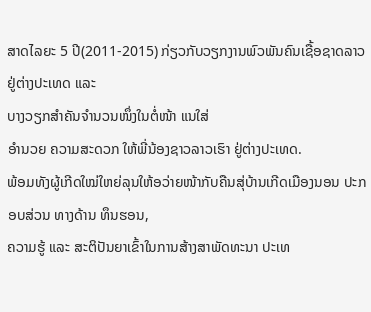ສາດໄລຍະ 5 ປີ(2011-2015) ກ່ຽວກັບວຽກງານພົວພັນຄົນເຊື້ອຊາດລາວຢູ່ຕ່າງປະເທດ ແລະ
ບາງວຽກສຳຄັນຈຳນວນໜຶ່ງໃນຕໍ່ໜ້າ ແນໃສ່
ອຳນວຍ ຄວາມສະດວກ ໃຫ້ພີ່ນ້ອງຊາວລາວເຮົາ ຢູ່ຕ່າງປະເທດ.
ພ້ອມທັງຜູ້ເກີດໃໝ່ໃຫຍ່ລຸນໃຫ້ອວ່າຍໜ້າກັບຄືນສຸ່ບ້ານເກີດເມືອງນອນ ປະກອບສ່ວນ ທາງດ້ານ ທຶນຮອນ,
ຄວາມຮູ້ ແລະ ສະຕິປັນຍາເຂົ້າໃນການສ້າງສາພັດທະນາ ປະເທ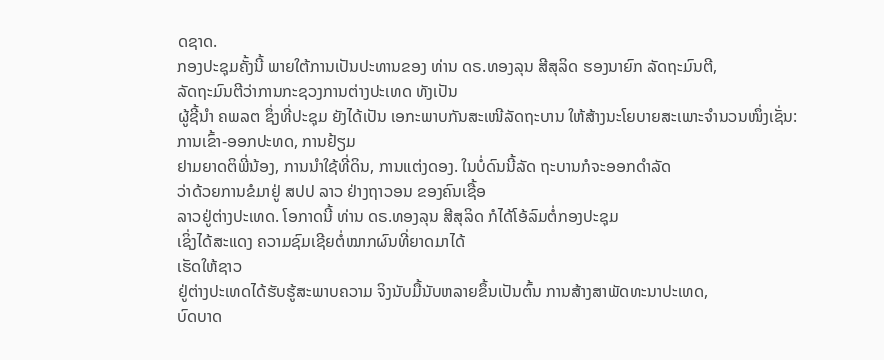ດຊາດ.
ກອງປະຊຸມຄັ້ງນີ້ ພາຍໃຕ້ການເປັນປະທານຂອງ ທ່ານ ດຣ.ທອງລຸນ ສີສຸລິດ ຮອງນາຍົກ ລັດຖະມົນຕີ,
ລັດຖະມົນຕີວ່າການກະຊວງການຕ່າງປະເທດ ທັງເປັນ
ຜູ້ຊີ້ນຳ ຄພລຕ ຊຶ່ງທີ່ປະຊຸມ ຍັງໄດ້ເປັນ ເອກະພາບກັນສະເໜີລັດຖະບານ ໃຫ້ສ້າງນະໂຍບາຍສະເພາະຈຳນວນໜຶ່ງເຊັ່ນ:
ການເຂົ້າ-ອອກປະທດ, ການຢ້ຽມ
ຢາມຍາດຕິພີ່ນ້ອງ, ການນຳໃຊ້ທີ່ດິນ, ການແຕ່ງດອງ. ໃນບໍ່ດົນນີ້ລັດ ຖະບານກໍຈະອອກດຳລັດ
ວ່າດ້ວຍການຂໍມາຢູ່ ສປປ ລາວ ຢ່າງຖາວອນ ຂອງຄົນເຊື້ອ
ລາວຢູ່ຕ່າງປະເທດ. ໂອກາດນີ້ ທ່ານ ດຣ.ທອງລຸນ ສີສຸລິດ ກໍໄດ້ໂອ້ລົມຕໍ່ກອງປະຊຸມ
ເຊິ່ງໄດ້ສະແດງ ຄວາມຊົມເຊີຍຕໍ່ໝາກຜົນທີ່ຍາດມາໄດ້
ເຮັດໃຫ້ຊາວ
ຢູ່ຕ່າງປະເທດໄດ້ຮັບຮູ້ສະພາບຄວາມ ຈິງນັບມື້ນັບຫລາຍຂຶ້ນເປັນຕົ້ນ ການສ້າງສາພັດທະນາປະເທດ,
ບົດບາດ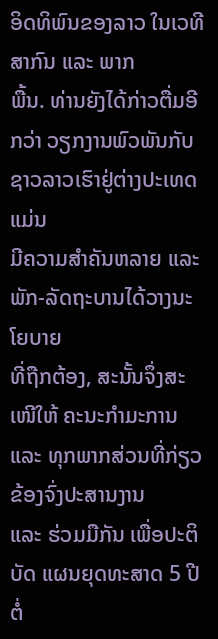ອິດທິພົນຂອງລາວ ໃນເວທີສາກົນ ແລະ ພາກ
ພື້ນ. ທ່ານຍັງໄດ້ກ່າວຕື່ມອີກວ່າ ວຽກງານພົວພັນກັບຊາວລາວເຮົາຢູ່ຕ່າງປະເທດ ແມ່ນ
ມີຄວາມສຳຄັນຫລາຍ ແລະ ພັກ-ລັດຖະບານໄດ້ວາງນະໂຍບາຍ
ທີ່ຖືກຕ້ອງ, ສະນັ້ນຈຶ່ງສະເໜີໃຫ້ ຄະນະກຳມະການ ແລະ ທຸກພາກສ່ວນທີ່ກ່ຽວຂ້ອງຈົ່ງປະສານງານ
ແລະ ຮ່ວມມືກັນ ເພື່ອປະຕິບັດ ແຜນຍຸດທະສາດ 5 ປີ
ຕໍ່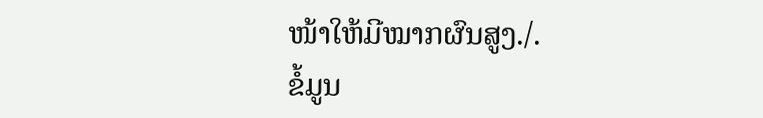ໜ້າໃຫ້ມີໝາກຜົນສູງ./.
ຂໍ້ມູນ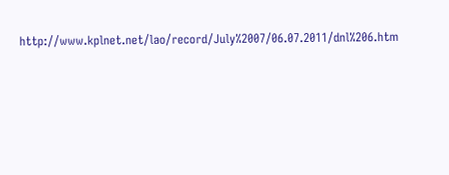http://www.kplnet.net/lao/record/July%2007/06.07.2011/dnl%206.htm